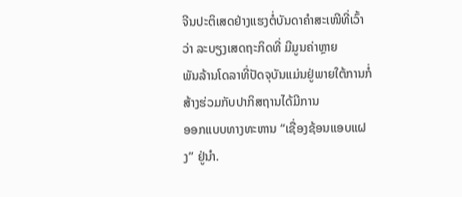ຈີນປະຕິເສດຢ່າງແຮງຕໍ່ບັນດາຄໍາສະເໜີທີ່ເວົ້າວ່າ ລະບຽງເສດຖະກິດທີ່ ມີມູນຄ່າຫຼາຍ
ພັນລ້ານໂດລາທີ່ປັດຈຸບັນແມ່ນຢູ່ພາຍໃຕ້ການກໍ່ສ້າງຮ່ວມກັບປາກິສຖານໄດ້ມີການ
ອອກແບບທາງທະຫານ “ເຊື່ອງຊ້ອນແອບແຝງ” ຢູ່ນໍາ.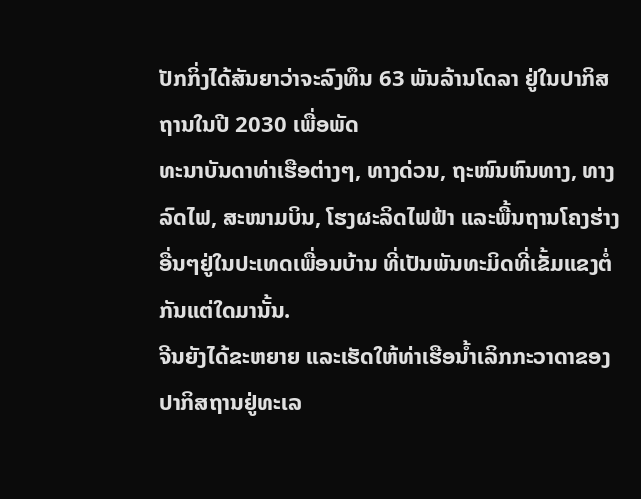ປັກກິ່ງໄດ້ສັນຍາວ່າຈະລົງທຶນ 63 ພັນລ້ານໂດລາ ຢູ່ໃນປາກິສຖານໃນປີ 2030 ເພື່ອພັດ
ທະນາບັນດາທ່າເຮືອຕ່າງໆ, ທາງດ່ວນ, ຖະໜົນຫົນທາງ, ທາງລົດໄຟ, ສະໜາມບິນ, ໂຮງຜະລິດໄຟຟ້າ ແລະພື້ນຖານໂຄງຮ່າງອື່ນໆຢູ່ໃນປະເທດເພື່ອນບ້ານ ທີ່ເປັນພັນທະມິດທີ່ເຂັ້ມແຂງຕໍ່ກັນແຕ່ໃດມານັ້ນ.
ຈີນຍັງໄດ້ຂະຫຍາຍ ແລະເຮັດໃຫ້ທ່າເຮືອນໍ້າເລິກກະວາດາຂອງປາກິສຖານຢູ່ທະເລ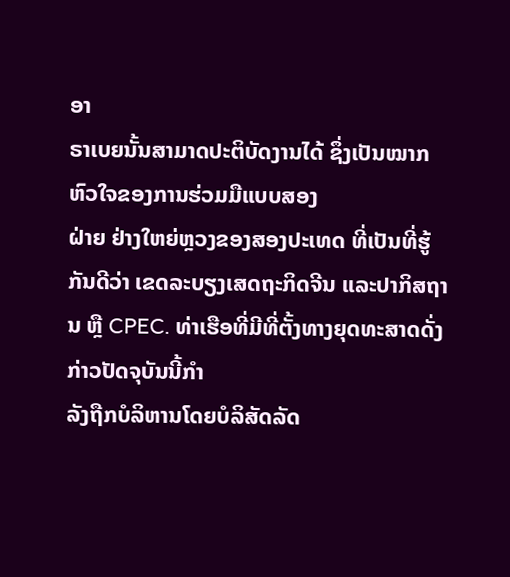ອາ
ຣາເບຍນັ້ນສາມາດປະຕິບັດງານໄດ້ ຊຶ່ງເປັນໝາກຫົວໃຈຂອງການຮ່ວມມືແບບສອງ
ຝ່າຍ ຢ່າງໃຫຍ່ຫຼວງຂອງສອງປະເທດ ທີ່ເປັນທີ່ຮູ້ກັນດີວ່າ ເຂດລະບຽງເສດຖະກິດຈີນ ແລະປາກິສຖານ ຫຼື CPEC. ທ່າເຮືອທີ່ມີທີ່ຕັ້ງທາງຍຸດທະສາດດັ່ງກ່າວປັດຈຸບັນນີ້ກຳ
ລັງຖືກບໍລິຫານໂດຍບໍລິສັດລັດ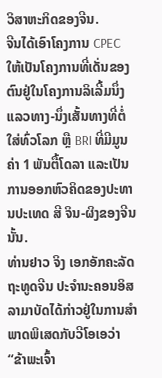ວິສາຫະກິດຂອງຈີນ.
ຈີນໄດ້ເອົາໂຄງການ CPEC ໃຫ້ເປັນໂຄງການທີ່ເດັ່ນຂອງຕົນຢູ່ໃນໂຄງການລິເລີ້ມນຶ່ງ
ແລວທາງ-ນຶ່ງເສັ້ນທາງທີ່ຕໍ່ໃສ່ທົ່ວໂລກ ຫຼື BRI ທີ່ມີມູນຄ່າ 1 ພັນຕື້ໂດລາ ແລະເປັນ
ການອອກຫົວຄິດຂອງປະທານປະເທດ ສີ ຈິນ-ຜິງຂອງຈີນນັ້ນ.
ທ່ານຢາວ ຈິງ ເອກອັກຄະລັດຖະທູດຈີນ ປະຈຳນະຄອນອິສລາມາບັດໄດ້ກ່າວຢູ່ໃນການສຳພາດພິເສດກັບວີໂອເອວ່າ “ຂ້າພະເຈົ້າ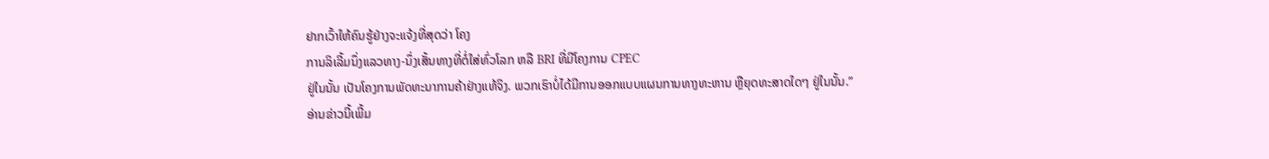ຢາກເວົ້າໃຫ້ຄົນຮູ້ຢ່າງຈະແຈ້ງທີ່ສຸດວ່າ ໂຄງ
ການລິເລີ້ມນຶ່ງແລວທາງ-ນຶ່ງເສັ້ນທາງທີ່ຕໍ່ໃສ່ທົ່ວໂລກ ຫລື BRI ທີ່ມີໂຄງການ CPEC
ຢູ່ໃນນັ້ນ ເປັນໂຄງການພັດທະນາການຄ້າຢ່າງແທ້ຈິງ. ພວກເຮົາບໍ່ໄດ້ມີການອອກແບບແຜນການທາງທະຫານ ຫຼືຍຸດທະສາດໃດໆ ຢູ່ໃນນັ້ນ.”
ອ່ານຂ່າວນີ້ເພີ້ມ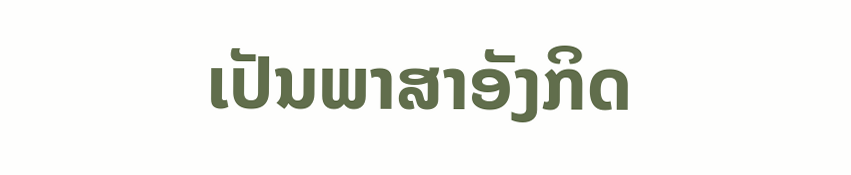ເປັນພາສາອັງກິດ